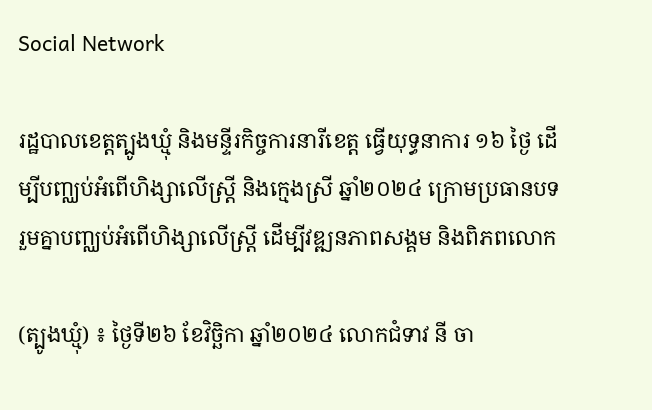Social Network

រដ្ឋបាលខេត្តត្បូងឃ្មុំ និងមន្ទីរកិច្ចការនារីខេត្ត ធ្វើយុទ្ធនាការ ១៦ ថ្ងៃ ដើម្បីបញ្ឈប់អំពើហិង្សាលើស្ត្រី និងក្មេងស្រី ឆ្នាំ២០២៤ ក្រោមប្រធានបទ រួមគ្នាបញ្ឈប់អំពើហិង្សាលើស្ត្រី ដើម្បីវឌ្ឍនភាពសង្គម និងពិភពលោក

(ត្បូងឃ្មុំ) ៖ ថ្ងៃទី២៦ ខែវិច្ឆិកា ឆ្នាំ២០២៤ លោកជំទាវ នី ចា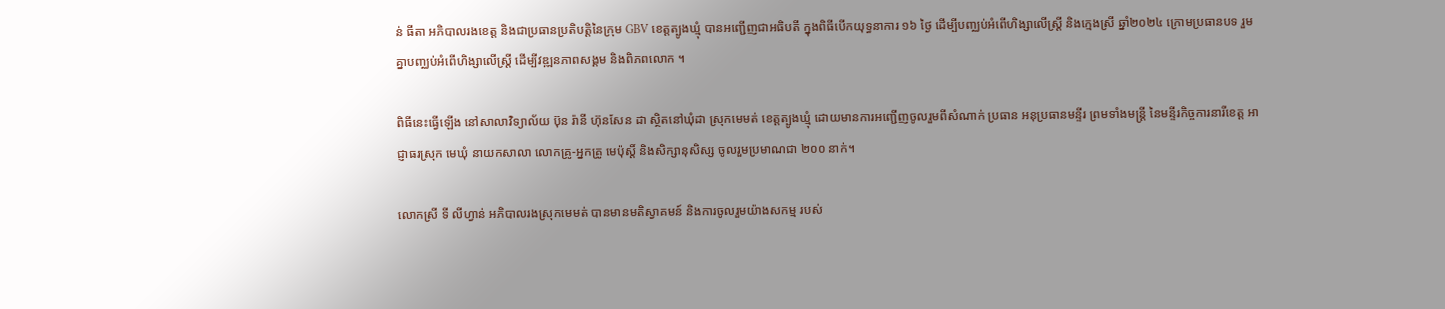ន់ ធីតា អភិបាលរងខេត្ត និងជាប្រធានប្រតិបត្តិនៃក្រុម GBV ខេត្តត្បូងឃ្មុំ បានអញ្ជើញជាអធិបតី ក្នុងពិធីបើកយុទ្ធនាការ ១៦ ថ្ងៃ ដើម្បីបញ្ឈប់អំពើហិង្សាលើស្ត្រី និងក្មេងស្រី ឆ្នាំ២០២៤ ក្រោមប្រធានបទ រួមគ្នាបញ្ឈប់អំពើហិង្សាលើស្ត្រី ដើម្បីវឌ្ឍនភាពសង្គម និងពិភពលោក ។

ពិធីនេះធ្វើឡើង នៅសាលាវិទ្យាល័យ ប៊ុន រ៉ានី ហ៊ុនសែន ដា ស្ថិតនៅឃុំដា ស្រុកមេមត់ ខេត្តត្បូងឃ្មុំ ដោយមានការអញ្ជើញចូលរួមពីសំណាក់ ប្រធាន អនុប្រធានមន្ទីរ ព្រមទាំងមន្ត្រី នៃមន្ទីរកិច្ចការនារីខេត្ត អាជ្ញាធរស្រុក មេឃុំ នាយកសាលា លោកគ្រូ-អ្នកគ្រូ មេប៉ុស្តិ៍ និងសិក្សានុសិស្ស ចូលរួមប្រមាណជា ២០០ នាក់។

លោកស្រី ទី លីហ្វាន់ អភិបាលរងស្រុកមេមត់ បានមានមតិស្វាគមន៍ និងការចូលរួមយ៉ាងសកម្ម របស់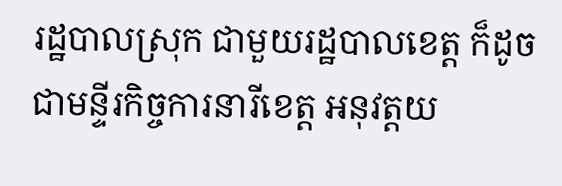រដ្ឋបាលស្រុក ជាមួយរដ្ឋបាលខេត្ត ក៏ដូចជាមន្ទីរកិច្ចការនារីខេត្ត អនុវត្តយ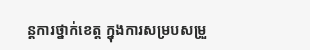ន្តការថ្នាក់ខេត្ត ក្នុងការសម្របសម្រួ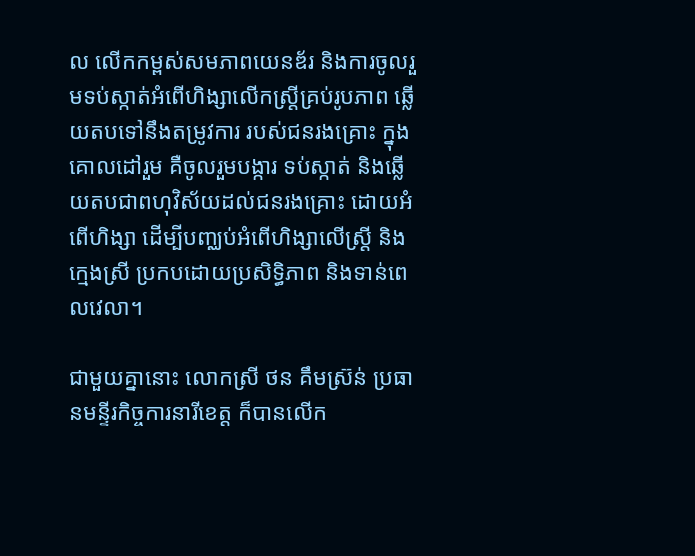ល លើកកម្ពស់សមភាពយេនឌ័រ និងការចូលរួមទប់ស្កាត់អំពើហិង្សាលើកស្ត្រីគ្រប់រូបភាព ឆ្លើយតបទៅនឹងតម្រូវការ របស់ជនរងគ្រោះ ក្នុងគោលដៅរួម គឺចូលរួមបង្ការ ទប់ស្កាត់ និងឆ្លើយតបជាពហុវិស័យដល់ជនរងគ្រោះ ដោយអំពើហិង្សា ដើម្បីបញ្ឈប់អំពើហិង្សាលើស្ត្រី និងក្មេងស្រី ប្រកបដោយប្រសិទ្ធិភាព និងទាន់ពេលវេលា។

ជាមួយគ្នានោះ លោកស្រី ថន គឹមស្រ៊ន់ ប្រធានមន្ទីរកិច្ចការនារីខេត្ត ក៏បានលើក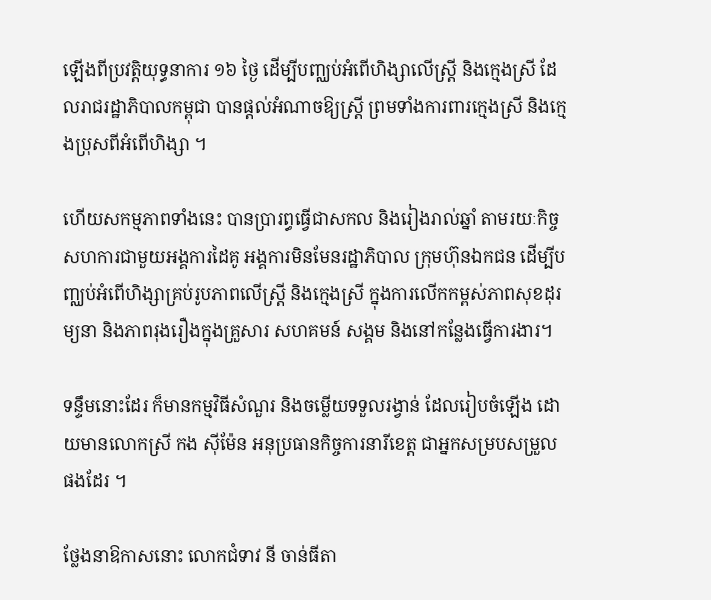ឡើងពីប្រវត្តិយុទ្ធនាការ ១៦ ថ្ងៃ ដើម្បីបញ្ឈប់អំពើហិង្សាលើស្រ្តី និងក្មេងស្រី ដែលរាជរដ្ឋាភិបាលកម្ពុជា បានផ្តល់អំណាចឱ្យស្រ្តី ព្រមទាំងការពារក្មេងស្រី និងក្មេងប្រុសពីអំពើហិង្សា ។

ហើយសកម្មភាពទាំងនេះ បានប្រារព្ធធ្វើជាសកល និងរៀងរាល់ឆ្នាំ តាមរយៈកិច្ចសហការជាមួយអង្គការដៃគូ អង្គការមិនមែនរដ្ឋាភិបាល ក្រុមហ៊ុនឯកជន ដើម្បីបញ្ឈប់អំពើហិង្សាគ្រប់រូបភាពលើស្រ្តី និងក្មេងស្រី ក្នុងការលើកកម្ពស់ភាពសុខដុរម្យនា និងភាពរុងរឿងក្នុងគ្រួសារ សហគមន៍ សង្គម និងនៅកន្លែងធ្វើការងារ។

ទន្ទឹមនោះដែរ ក៏មានកម្មវិធីសំណួរ និងចម្លើយទទួលរង្វាន់ ដែលរៀបចំឡើង ដោយមានលោកស្រី កង ស៊ីម៉ែន អនុប្រធានកិច្ចការនារីខេត្ត ជាអ្នកសម្របសម្រួល ផងដែរ ។

ថ្លែងនាឱកាសនោះ លោកជំទាវ នី ចាន់ធីតា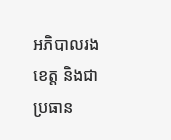អភិបាលរងខេត្ត និងជាប្រធាន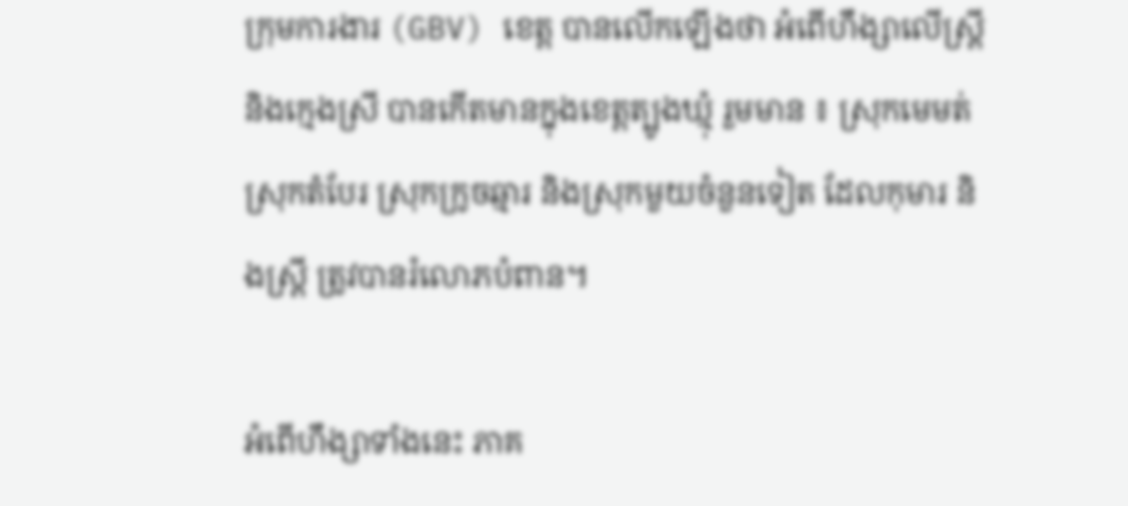ក្រុមការងារ (GBV) ខេត្ត បានលើកឡើងថា អំពើហឹង្សាលើស្ត្រី និងក្មេងស្រី បានកើតមានក្នុងខេត្តត្បូងឃ្មុំ រួមមាន ៖ ស្រុកមេមត់ ស្រុកតំបែរ ស្រុកក្រូចឆ្មារ និងស្រុកមួយចំនួនទៀត ដែលកុមារ និងស្ត្រី ត្រូវបានរំលោភបំពាន។

អំពើហឹង្សាទាំងនេះ ភាគ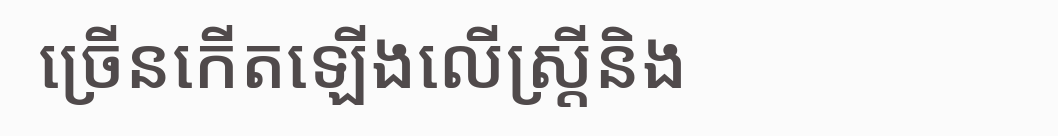ច្រើនកើតឡើងលើស្ត្រីនិង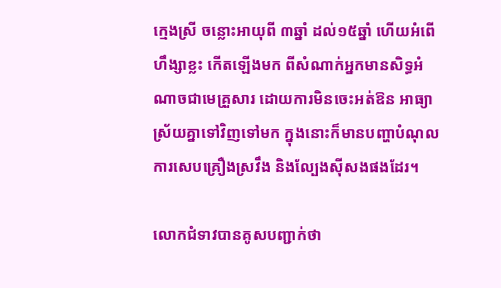ក្មេងស្រី ចន្លោះអាយុពី ៣ឆ្នាំ ដល់១៥ឆ្នាំ ហើយអំពើហឹង្សាខ្លះ កើតឡើងមក ពីសំណាក់អ្នកមានសិទ្ធអំណាចជាមេគ្រួសារ ដោយការមិនចេះអត់ឱន អាធ្យាស្រ័យគ្នាទៅវិញទៅមក ក្នុងនោះក៏មានបញ្ហាបំណុល ការសេបគ្រឿងស្រវឹង និងល្បែងស៊ីសងផងដែរ។

លោកជំទាវបានគូសបញ្ជាក់ថា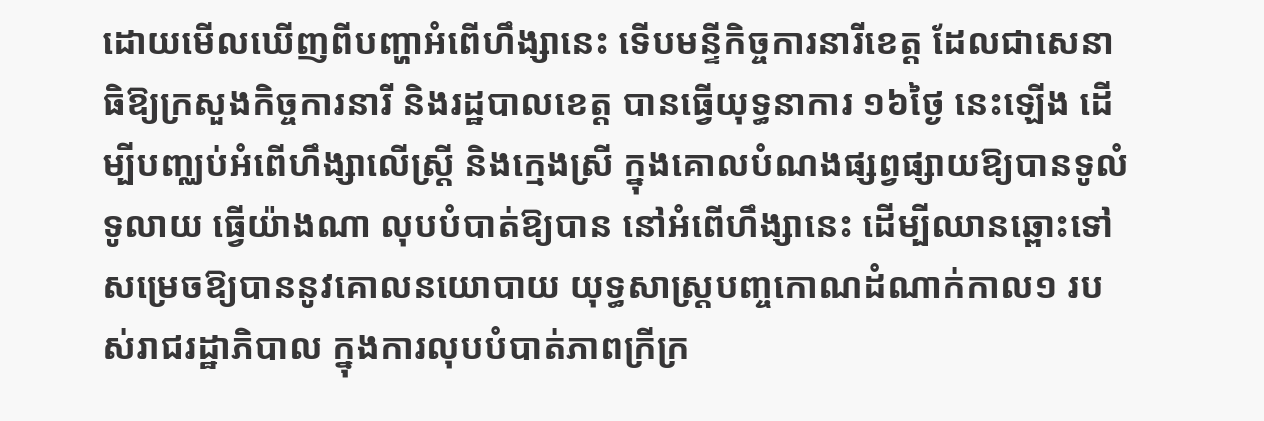ដោយមើលឃើញពីបញ្ហាអំពើហឹង្សានេះ ទើបមន្ទីកិច្ចការនារីខេត្ត ដែលជាសេនាធិឱ្យក្រសួងកិច្ចការនារី និងរដ្ឋបាលខេត្ត បានធ្វើយុទ្ធនាការ ១៦ថ្ងៃ នេះឡើង ដើម្បីបញ្ឈប់អំពើហឹង្សាលើស្ត្រី និងក្មេងស្រី ក្នុងគោលបំណងផ្សព្វផ្សាយឱ្យបានទូលំទូលាយ ធ្វើយ៉ាងណា លុបបំបាត់ឱ្យបាន នៅអំពើហឹង្សានេះ ដើម្បីឈានឆ្ពោះទៅសម្រេចឱ្យបាននូវគោលនយោបាយ យុទ្ធសាស្ត្របញ្ចកោណដំណាក់កាល១ របស់រាជរដ្ឋាភិបាល ក្នុងការលុបបំបាត់ភាពក្រីក្រ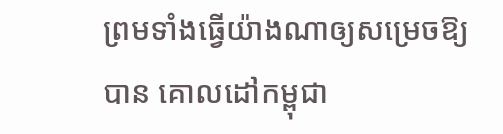ព្រមទាំងធ្វើយ៉ាងណាឲ្យសម្រេចឱ្យបាន គោលដៅកម្ពុជា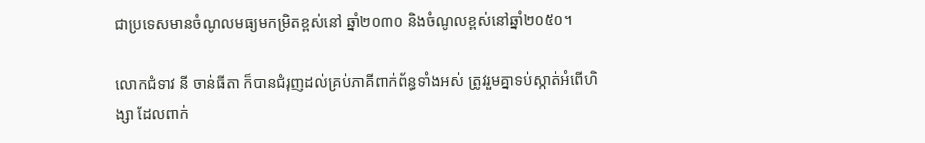ជាប្រទេសមានចំណូលមធ្យមកម្រិតខ្ពស់នៅ ឆ្នាំ២០៣០ និងចំណូលខ្ពស់នៅឆ្នាំ២០៥០។

លោកជំទាវ នី ចាន់ធីតា ក៏បានជំរុញដល់គ្រប់ភាគីពាក់ព័ន្ធទាំងអស់ ត្រូវរួមគ្នាទប់ស្កាត់អំពើហិង្សា ដែលពាក់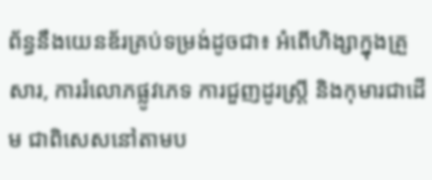ព័ន្ធនឹងយេនឌ័រគ្រប់ទម្រង់ដូចជា៖ អំពើហិង្សាក្នុងគ្រួសារ, ការរំលោភផ្លូវភេទ ការជួញដូរស្រ្តី និងកុមារជាដើម ជាពិសេសនៅតាមប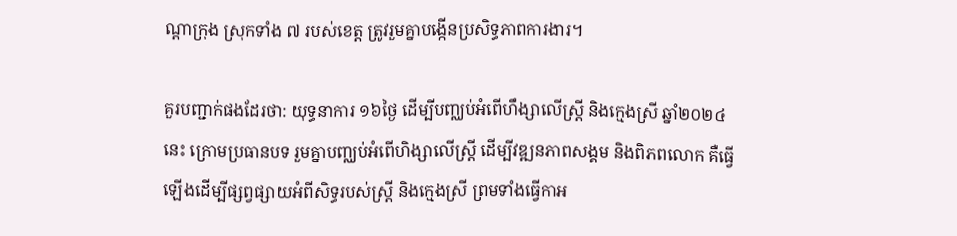ណ្តាក្រុង ស្រុកទាំង ៧ របស់ខេត្ត ត្រូវរួមគ្នាបង្កើនប្រសិទ្ធភាពការងារ។

គួរបញ្ជាក់ផងដែរថា: យុទ្ធនាការ ១៦ថ្ងៃ ដើម្បីបញ្ឈប់អំពើហឹង្សាលើស្ត្រី និងក្មេងស្រី ឆ្នាំ២០២៤ នេះ ក្រោមប្រធានបទ រួមគ្នាបញ្ឈប់អំពើហិង្សាលើស្ត្រី ដើម្បីវឌ្ឍនភាពសង្គម និងពិភពលោក គឺធ្វើឡើងដើម្បីផ្សព្វផ្សាយអំពីសិទ្ធរបស់ស្ត្រី និងក្មេងស្រី ព្រមទាំងធ្វើកាអ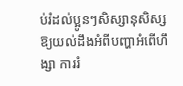ប់រំដល់ប្អូនៗសិស្សានុសិស្ស ឱ្យយល់ដឹងអំពីបញ្ហាអំពើហឹង្សា ការរំ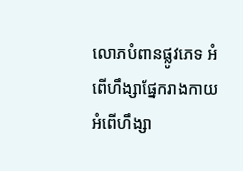លោភបំពានផ្លូវភេទ អំពើហឹង្សាផ្នែករាងកាយ អំពើហឹង្សា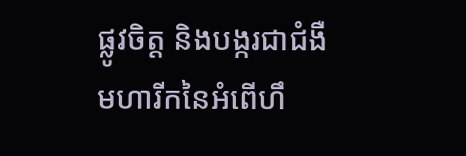ផ្លូវចិត្ត និងបង្ករជាជំងឺមហារីកនៃអំពើហឹ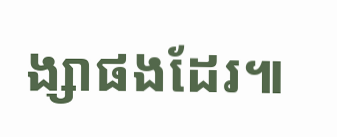ង្សាផងដែរ៕